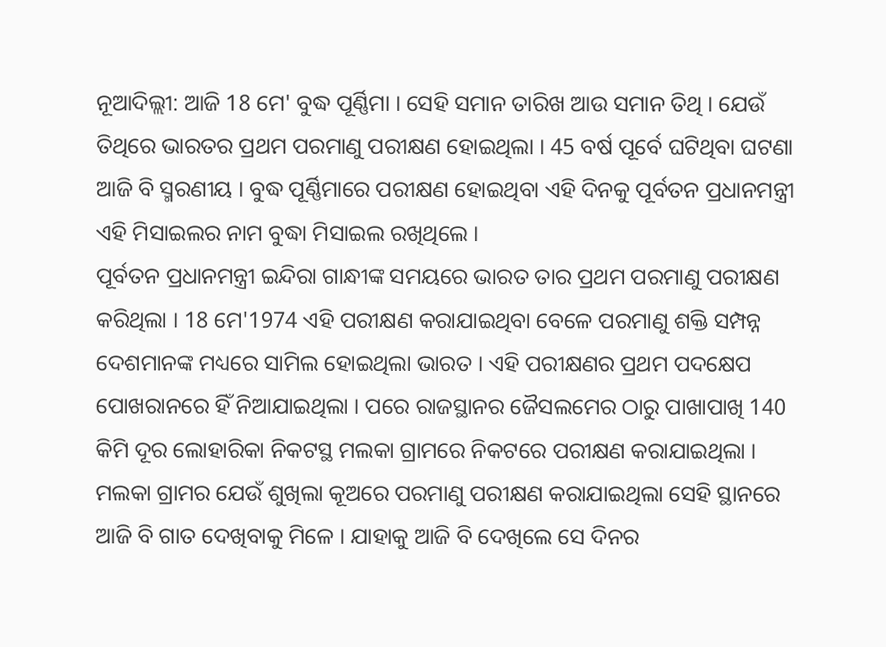ନୂଆଦିଲ୍ଲୀ: ଆଜି 18 ମେ' ବୁଦ୍ଧ ପୂର୍ଣ୍ଣିମା । ସେହି ସମାନ ତାରିଖ ଆଉ ସମାନ ତିଥି । ଯେଉଁ ତିଥିରେ ଭାରତର ପ୍ରଥମ ପରମାଣୁ ପରୀକ୍ଷଣ ହୋଇଥିଲା । 45 ବର୍ଷ ପୂର୍ବେ ଘଟିଥିବା ଘଟଣା ଆଜି ବି ସ୍ମରଣୀୟ । ବୁଦ୍ଧ ପୂର୍ଣ୍ଣିମାରେ ପରୀକ୍ଷଣ ହୋଇଥିବା ଏହି ଦିନକୁ ପୂର୍ବତନ ପ୍ରଧାନମନ୍ତ୍ରୀ ଏହି ମିସାଇଲର ନାମ ବୁଦ୍ଧା ମିସାଇଲ ରଖିଥିଲେ ।
ପୂର୍ବତନ ପ୍ରଧାନମନ୍ତ୍ରୀ ଇନ୍ଦିରା ଗାନ୍ଧୀଙ୍କ ସମୟରେ ଭାରତ ତାର ପ୍ରଥମ ପରମାଣୁ ପରୀକ୍ଷଣ କରିଥିଲା । 18 ମେ'1974 ଏହି ପରୀକ୍ଷଣ କରାଯାଇଥିବା ବେଳେ ପରମାଣୁ ଶକ୍ତି ସମ୍ପନ୍ନ ଦେଶମାନଙ୍କ ମଧ୍ୟରେ ସାମିଲ ହୋଇଥିଲା ଭାରତ । ଏହି ପରୀକ୍ଷଣର ପ୍ରଥମ ପଦକ୍ଷେପ ପୋଖରାନରେ ହିଁ ନିଆଯାଇଥିଲା । ପରେ ରାଜସ୍ଥାନର ଜୈସଲମେର ଠାରୁ ପାଖାପାଖି 140 କିମି ଦୂର ଲୋହାରିକା ନିକଟସ୍ଥ ମଲକା ଗ୍ରାମରେ ନିକଟରେ ପରୀକ୍ଷଣ କରାଯାଇଥିଲା ।
ମଲକା ଗ୍ରାମର ଯେଉଁ ଶୁଖିଲା କୂଅରେ ପରମାଣୁ ପରୀକ୍ଷଣ କରାଯାଇଥିଲା ସେହି ସ୍ଥାନରେ ଆଜି ବି ଗାତ ଦେଖିବାକୁ ମିଳେ । ଯାହାକୁ ଆଜି ବି ଦେଖିଲେ ସେ ଦିନର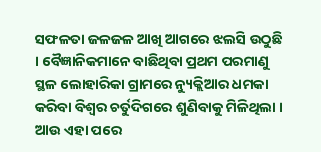ସଫଳତା ଜଳଜଳ ଆଖି ଆଗରେ ଝଲସି ଉଠୁଛି । ବୈଜ୍ଞାନିକମାନେ ବାଛିଥିବା ପ୍ରଥମ ପରମାଣୁ ସ୍ଥଳ ଲୋହାରିକା ଗ୍ରାମରେ ନ୍ୟୁକ୍ଲିଆର ଧମକା କରିବା ବିଶ୍ବର ଚର୍ତୁଦିଗରେ ଶୁଣିବାକୁ ମିଳିଥିଲା । ଆଉ ଏହା ପରେ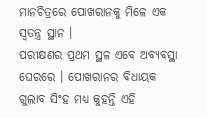ମାନଚିତ୍ରରେ ପୋଖରାନକୁ ମିଳେ ଏକ ସ୍ବତନ୍ତ୍ର ସ୍ଥାନ ।
ପରୀକ୍ଷଣର ପ୍ରଥମ ସ୍ଥଳ ଏବେ ଅବ୍ୟବସ୍ଥା ଘେରରେ । ପୋଖରାନର ବିଧାୟକ ଗୁଲାବ ସିଂହ ମଧ୍ୟ କୁହନ୍ତି ଏହି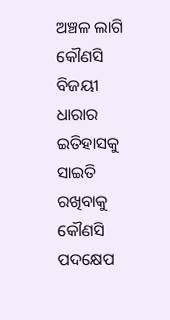ଅଞ୍ଚଳ ଲାଗି କୌଣସି ବିଜୟୀ ଧାରାର ଇତିହାସକୁ ସାଇତି ରଖିବାକୁ କୌଣସି ପଦକ୍ଷେପ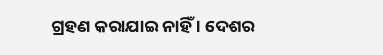ଗ୍ରହଣ କରାଯାଇ ନାହିଁ । ଦେଶର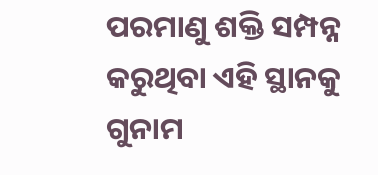ପରମାଣୁ ଶକ୍ତି ସମ୍ପନ୍ନ କରୁଥିବା ଏହି ସ୍ଥାନକୁ ଗୁନାମ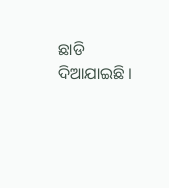ଛାଡି ଦିଆଯାଇଛି ।